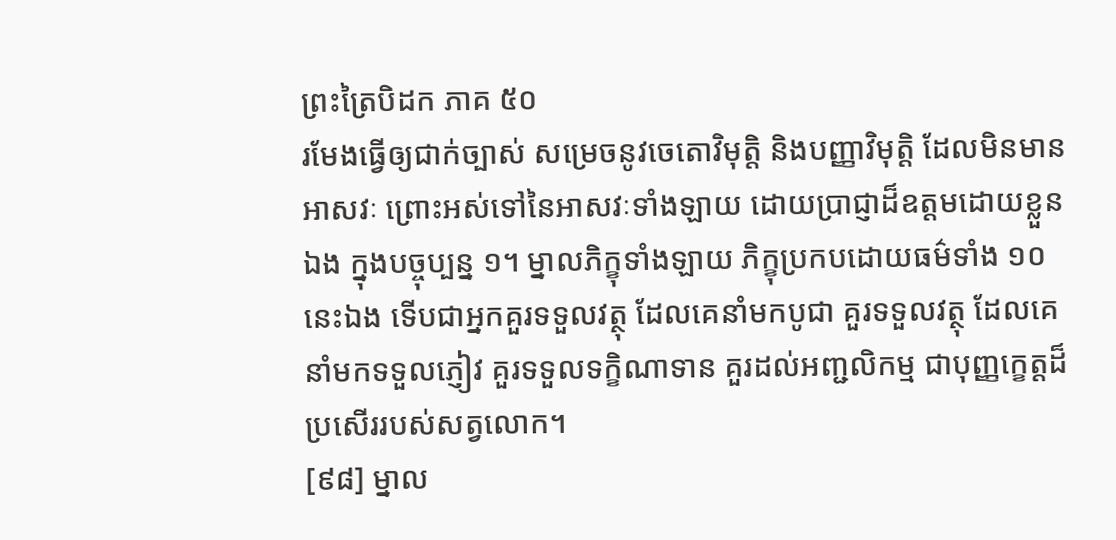ព្រះត្រៃបិដក ភាគ ៥០
រមែងធ្វើឲ្យជាក់ច្បាស់ សម្រេចនូវចេតោវិមុត្តិ និងបញ្ញាវិមុត្តិ ដែលមិនមានអាសវៈ ព្រោះអស់ទៅនៃអាសវៈទាំងឡាយ ដោយប្រាជ្ញាដ៏ឧត្តមដោយខ្លួនឯង ក្នុងបច្ចុប្បន្ន ១។ ម្នាលភិក្ខុទាំងឡាយ ភិក្ខុប្រកបដោយធម៌ទាំង ១០ នេះឯង ទើបជាអ្នកគួរទទួលវត្ថុ ដែលគេនាំមកបូជា គួរទទួលវត្ថុ ដែលគេនាំមកទទួលភ្ញៀវ គួរទទួលទក្ខិណាទាន គួរដល់អញ្ជលិកម្ម ជាបុញ្ញក្ខេត្តដ៏ប្រសើររបស់សត្វលោក។
[៩៨] ម្នាល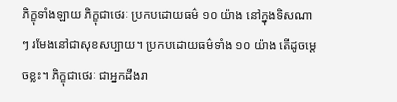ភិក្ខុទាំងឡាយ ភិក្ខុជាថេរៈ ប្រកបដោយធម៌ ១០ យ៉ាង នៅក្នុងទិសណា ៗ រមែងនៅជាសុខសប្បាយ។ ប្រកបដោយធម៌ទាំង ១០ យ៉ាង តើដូចម្តេចខ្លះ។ ភិក្ខុជាថេរៈ ជាអ្នកដឹងរា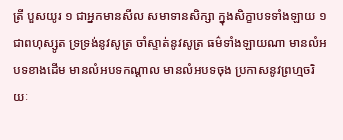ត្រី បួសយូរ ១ ជាអ្នកមានសីល សមាទានសិក្សា ក្នុងសិក្ខាបទទាំងឡាយ ១ ជាពហុស្សូត ទ្រទ្រង់នូវសូត្រ ចាំស្ទាត់នូវសូត្រ ធម៌ទាំងឡាយណា មានលំអបទខាងដើម មានលំអបទកណ្តាល មានលំអបទចុង ប្រកាសនូវព្រហ្មចរិយៈ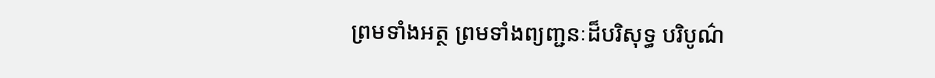ព្រមទាំងអត្ថ ព្រមទាំងព្យញ្ជនៈដ៏បរិសុទ្ធ បរិបូណ៌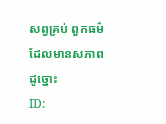សព្វគ្រប់ ពួកធម៌ដែលមានសភាពដូច្នោះ
ID: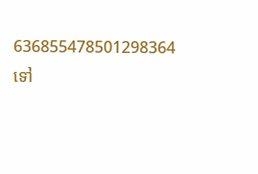636855478501298364
ទៅ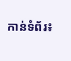កាន់ទំព័រ៖